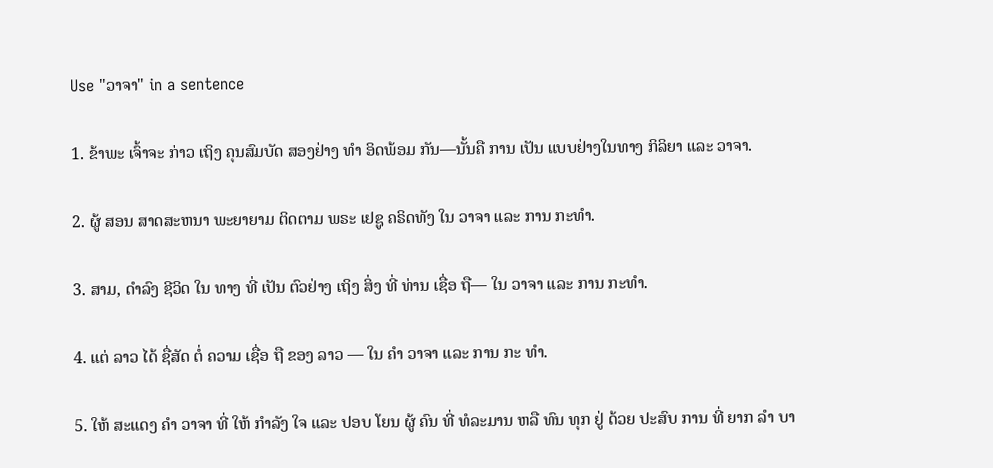Use "ວາຈາ" in a sentence

1. ຂ້າພະ ເຈົ້າຈະ ກ່າວ ເຖິງ ຄຸນສົມບັດ ສອງຢ່າງ ທໍາ ອິດພ້ອມ ກັນ—ນັ້ນຄື ການ ເປັນ ແບບຢ່າງໃນທາງ ກິລິຍາ ແລະ ວາຈາ.

2. ຜູ້ ສອນ ສາດສະຫນາ ພະຍາຍາມ ຕິດຕາມ ພຣະ ເຢຊູ ຄຣິດທັງ ໃນ ວາຈາ ແລະ ການ ກະທໍາ.

3. ສາມ, ດໍາລົງ ຊີວິດ ໃນ ທາງ ທີ່ ເປັນ ຕົວຢ່າງ ເຖິງ ສິ່ງ ທີ່ ທ່ານ ເຊື່ອ ຖື— ໃນ ວາຈາ ແລະ ການ ກະທໍາ.

4. ແຕ່ ລາວ ໄດ້ ຊື່ສັດ ຕໍ່ ຄວາມ ເຊື່ອ ຖື ຂອງ ລາວ — ໃນ ຄໍາ ວາຈາ ແລະ ການ ກະ ທໍາ.

5. ໃຫ້ ສະແດງ ຄໍາ ວາຈາ ທີ່ ໃຫ້ ກໍາລັງ ໃຈ ແລະ ປອບ ໂຍນ ຜູ້ ຄົນ ທີ່ ທໍລະມານ ຫລື ທົນ ທຸກ ຢູ່ ດ້ວຍ ປະສົບ ການ ທີ່ ຍາກ ລໍາ ບາ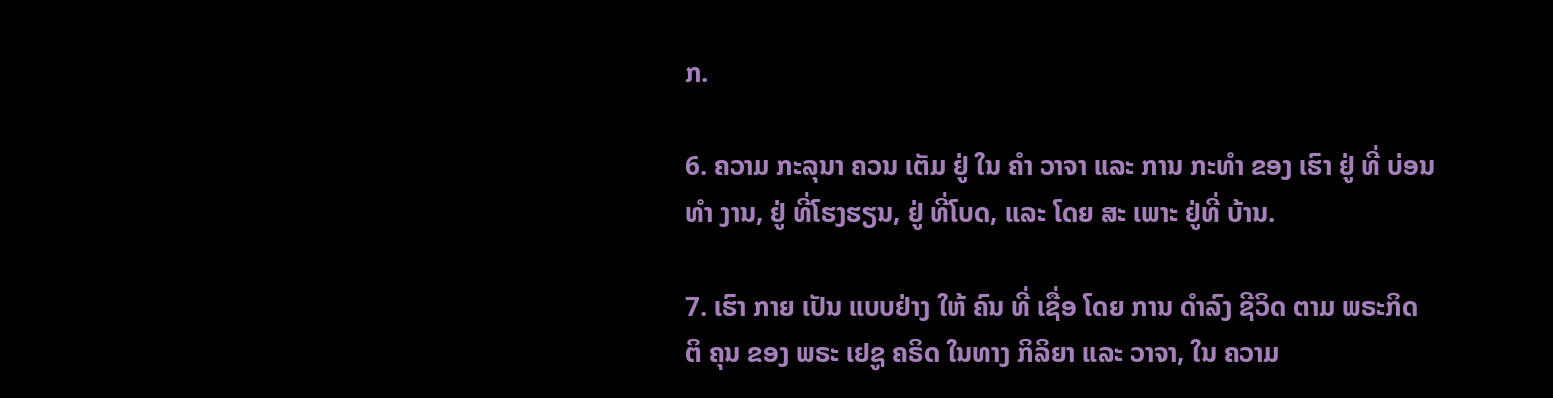ກ.

6. ຄວາມ ກະລຸນາ ຄວນ ເຕັມ ຢູ່ ໃນ ຄໍາ ວາຈາ ແລະ ການ ກະທໍາ ຂອງ ເຮົາ ຢູ່ ທີ່ ບ່ອນ ທໍາ ງານ, ຢູ່ ທີ່ໂຮງຮຽນ, ຢູ່ ທີ່ໂບດ, ແລະ ໂດຍ ສະ ເພາະ ຢູ່ທີ່ ບ້ານ.

7. ເຮົາ ກາຍ ເປັນ ແບບຢ່າງ ໃຫ້ ຄົນ ທີ່ ເຊື່ອ ໂດຍ ການ ດໍາລົງ ຊີວິດ ຕາມ ພຣະກິດ ຕິ ຄຸນ ຂອງ ພຣະ ເຢຊູ ຄຣິດ ໃນທາງ ກິລິຍາ ແລະ ວາຈາ, ໃນ ຄວາມ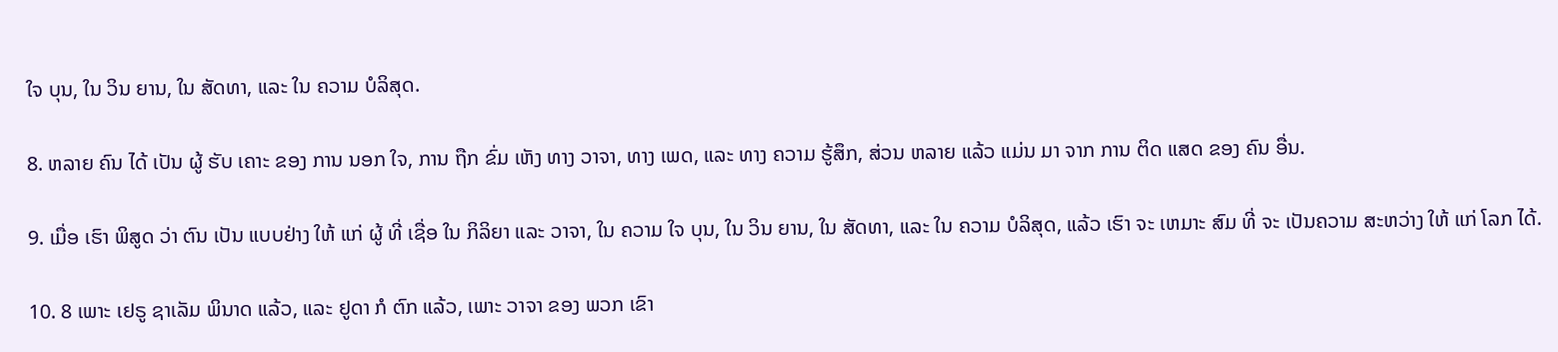ໃຈ ບຸນ, ໃນ ວິນ ຍານ, ໃນ ສັດທາ, ແລະ ໃນ ຄວາມ ບໍລິສຸດ.

8. ຫລາຍ ຄົນ ໄດ້ ເປັນ ຜູ້ ຮັບ ເຄາະ ຂອງ ການ ນອກ ໃຈ, ການ ຖືກ ຂົ່ມ ເຫັງ ທາງ ວາຈາ, ທາງ ເພດ, ແລະ ທາງ ຄວາມ ຮູ້ສຶກ, ສ່ວນ ຫລາຍ ແລ້ວ ແມ່ນ ມາ ຈາກ ການ ຕິດ ແສດ ຂອງ ຄົນ ອື່ນ.

9. ເມື່ອ ເຮົາ ພິສູດ ວ່າ ຕົນ ເປັນ ແບບຢ່າງ ໃຫ້ ແກ່ ຜູ້ ທີ່ ເຊື່ອ ໃນ ກິລິຍາ ແລະ ວາຈາ, ໃນ ຄວາມ ໃຈ ບຸນ, ໃນ ວິນ ຍານ, ໃນ ສັດທາ, ແລະ ໃນ ຄວາມ ບໍລິສຸດ, ແລ້ວ ເຮົາ ຈະ ເຫມາະ ສົມ ທີ່ ຈະ ເປັນຄວາມ ສະຫວ່າງ ໃຫ້ ແກ່ ໂລກ ໄດ້.

10. 8 ເພາະ ເຢຣູ ຊາເລັມ ພິນາດ ແລ້ວ, ແລະ ຢູດາ ກໍ ຕົກ ແລ້ວ, ເພາະ ວາຈາ ຂອງ ພວກ ເຂົາ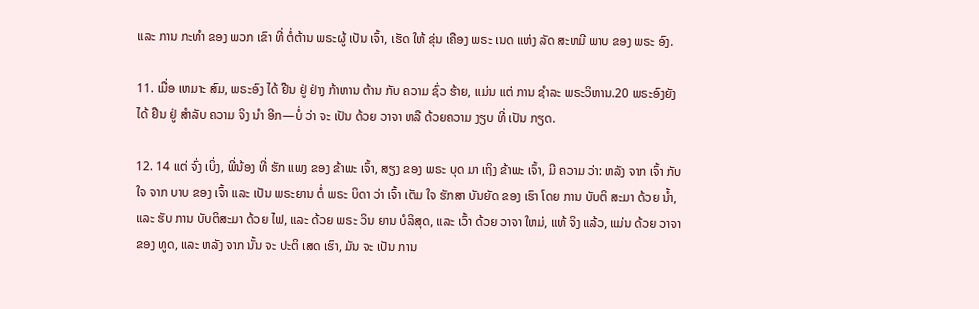ແລະ ການ ກະທໍາ ຂອງ ພວກ ເຂົາ ທີ່ ຕໍ່ຕ້ານ ພຣະຜູ້ ເປັນ ເຈົ້າ, ເຮັດ ໃຫ້ ຂຸ່ນ ເຄືອງ ພຣະ ເນດ ແຫ່ງ ລັດ ສະຫມີ ພາບ ຂອງ ພຣະ ອົງ.

11. ເມື່ອ ເຫມາະ ສົມ, ພຣະອົງ ໄດ້ ຢືນ ຢູ່ ຢ່າງ ກ້າຫານ ຕ້ານ ກັບ ຄວາມ ຊົ່ວ ຮ້າຍ, ແມ່ນ ແຕ່ ການ ຊໍາລະ ພຣະວິຫານ.20 ພຣະອົງຍັງ ໄດ້ ຢືນ ຢູ່ ສໍາລັບ ຄວາມ ຈິງ ນໍາ ອີກ—ບໍ່ ວ່າ ຈະ ເປັນ ດ້ວຍ ວາຈາ ຫລື ດ້ວຍຄວາມ ງຽບ ທີ່ ເປັນ ກຽດ.

12. 14 ແຕ່ ຈົ່ງ ເບິ່ງ, ພີ່ນ້ອງ ທີ່ ຮັກ ແພງ ຂອງ ຂ້າພະ ເຈົ້າ, ສຽງ ຂອງ ພຣະ ບຸດ ມາ ເຖິງ ຂ້າພະ ເຈົ້າ, ມີ ຄວາມ ວ່າ: ຫລັງ ຈາກ ເຈົ້າ ກັບ ໃຈ ຈາກ ບາບ ຂອງ ເຈົ້າ ແລະ ເປັນ ພຣະຍານ ຕໍ່ ພຣະ ບິດາ ວ່າ ເຈົ້າ ເຕັມ ໃຈ ຮັກສາ ບັນຍັດ ຂອງ ເຮົາ ໂດຍ ການ ບັບຕິ ສະມາ ດ້ວຍ ນ້ຳ, ແລະ ຮັບ ການ ບັບຕິສະມາ ດ້ວຍ ໄຟ, ແລະ ດ້ວຍ ພຣະ ວິນ ຍານ ບໍລິສຸດ, ແລະ ເວົ້າ ດ້ວຍ ວາຈາ ໃຫມ່, ແທ້ ຈິງ ແລ້ວ, ແມ່ນ ດ້ວຍ ວາຈາ ຂອງ ທູດ, ແລະ ຫລັງ ຈາກ ນັ້ນ ຈະ ປະຕິ ເສດ ເຮົາ, ມັນ ຈະ ເປັນ ການ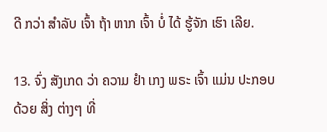ດີ ກວ່າ ສໍາລັບ ເຈົ້າ ຖ້າ ຫາກ ເຈົ້າ ບໍ່ ໄດ້ ຮູ້ຈັກ ເຮົາ ເລີຍ.

13. ຈົ່ງ ສັງເກດ ວ່າ ຄວາມ ຢໍາ ເກງ ພຣະ ເຈົ້າ ແມ່ນ ປະກອບ ດ້ວຍ ສິ່ງ ຕ່າງໆ ທີ່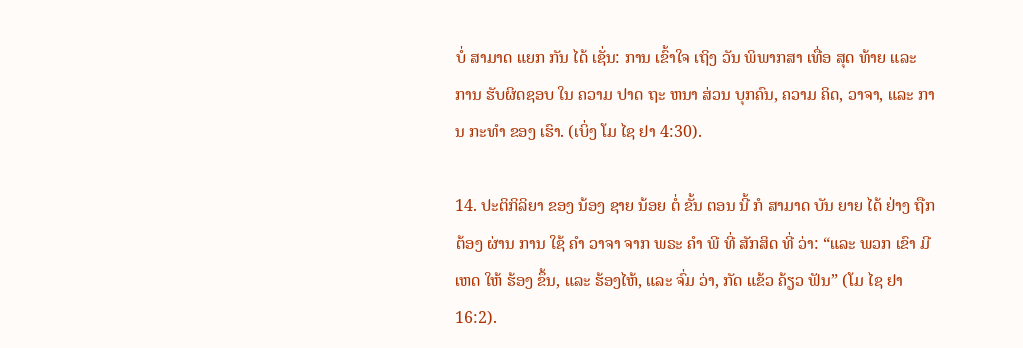ບໍ່ ສາມາດ ແຍກ ກັນ ໄດ້ ເຊັ່ນ: ການ ເຂົ້າໃຈ ເຖິງ ວັນ ພິພາກສາ ເທື່ອ ສຸດ ທ້າຍ ແລະ ການ ຮັບຜິດຊອບ ໃນ ຄວາມ ປາດ ຖະ ຫນາ ສ່ວນ ບຸກຄົນ, ຄວາມ ຄິດ, ວາຈາ, ແລະ ການ ກະທໍາ ຂອງ ເຮົາ. (ເບິ່ງ ໂມ ໄຊ ຢາ 4:30).

14. ປະຕິກິລິຍາ ຂອງ ນ້ອງ ຊາຍ ນ້ອຍ ຕໍ່ ຂັ້ນ ຕອນ ນີ້ ກໍ ສາມາດ ບັນ ຍາຍ ໄດ້ ຢ່າງ ຖືກຕ້ອງ ຜ່ານ ການ ໃຊ້ ຄໍາ ວາຈາ ຈາກ ພຣະ ຄໍາ ພີ ທີ່ ສັກສິດ ທີ່ ວ່າ: “ແລະ ພວກ ເຂົາ ມີ ເຫດ ໃຫ້ ຮ້ອງ ຂຶ້ນ, ແລະ ຮ້ອງໄຫ້, ແລະ ຈົ່ມ ວ່າ, ກັດ ແຂ້ວ ຄ້ຽວ ຟັນ” (ໂມ ໄຊ ຢາ 16:2).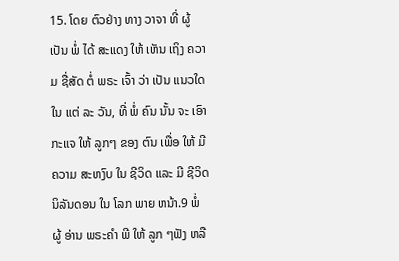15. ໂດຍ ຕົວຢ່າງ ທາງ ວາຈາ ທີ່ ຜູ້ ເປັນ ພໍ່ ໄດ້ ສະແດງ ໃຫ້ ເຫັນ ເຖິງ ຄວາມ ຊື່ສັດ ຕໍ່ ພຣະ ເຈົ້າ ວ່າ ເປັນ ແນວໃດ ໃນ ແຕ່ ລະ ວັນ, ທີ່ ພໍ່ ຄົນ ນັ້ນ ຈະ ເອົາ ກະແຈ ໃຫ້ ລູກໆ ຂອງ ຕົນ ເພື່ອ ໃຫ້ ມີ ຄວາມ ສະຫງົບ ໃນ ຊີວິດ ແລະ ມີ ຊີວິດ ນິລັນດອນ ໃນ ໂລກ ພາຍ ຫນ້າ.9 ພໍ່ ຜູ້ ອ່ານ ພຣະຄໍາ ພີ ໃຫ້ ລູກ ໆຟັງ ຫລື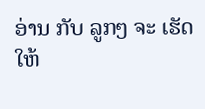ອ່ານ ກັບ ລູກໆ ຈະ ເຮັດ ໃຫ້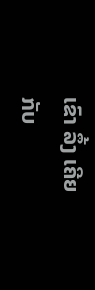ເຂົາ ລຶ້ງ ເຄີຍ ກັບ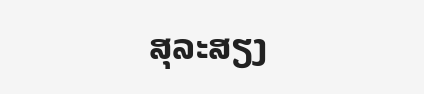ສຸລະສຽງ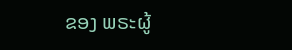ຂອງ ພຣະຜູ້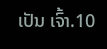ເປັນ ເຈົ້າ.10